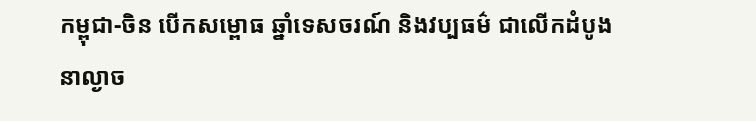កម្ពុជា-ចិន បើកសម្ពោធ ឆ្នាំទេសចរណ៍ និងវប្បធម៌ ជាលើកដំបូង
នាល្ងាច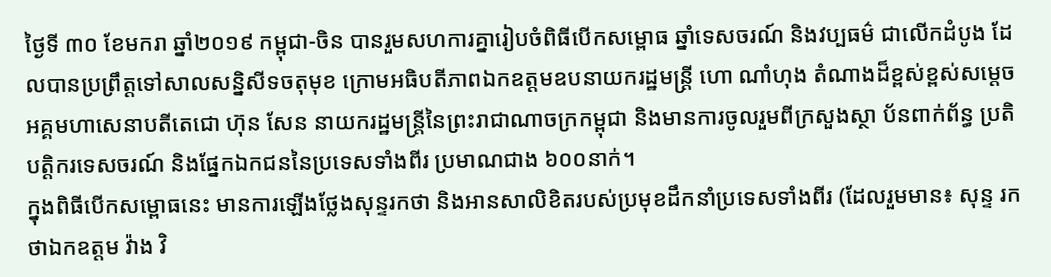ថ្ងៃទី ៣០ ខែមករា ឆ្នាំ២០១៩ កម្ពុជា-ចិន បានរួមសហការគ្នារៀបចំពិធីបើកសម្ពោធ ឆ្នាំទេសចរណ៍ និងវប្បធម៌ ជាលើកដំបូង ដែលបានប្រព្រឹត្តទៅសាលសន្និសីទចតុមុខ ក្រោមអធិបតីភាពឯកឧត្តមឧបនាយករដ្ឋមន្ត្រី ហោ ណាំហុង តំណាងដ៏ខ្ពស់ខ្ពស់សម្តេចអគ្គមហាសេនាបតីតេជោ ហ៊ុន សែន នាយករដ្ឋមន្ត្រីនៃព្រះរាជាណាចក្រកម្ពុជា និងមានការចូលរួមពីក្រសួងស្ថា ប័នពាក់ព័ន្ធ ប្រតិបត្តិករទេសចរណ៍ និងផ្នែកឯកជននៃប្រទេសទាំងពីរ ប្រមាណជាង ៦០០នាក់។
ក្នុងពិធីបើកសម្ពោធនេះ មានការឡើងថ្លែងសុន្ទរកថា និងអានសាលិខិតរបស់ប្រមុខដឹកនាំប្រទេសទាំងពីរ (ដែលរួមមាន៖ សុន្ទ រកថាឯកឧត្តម វ៉ាង វិ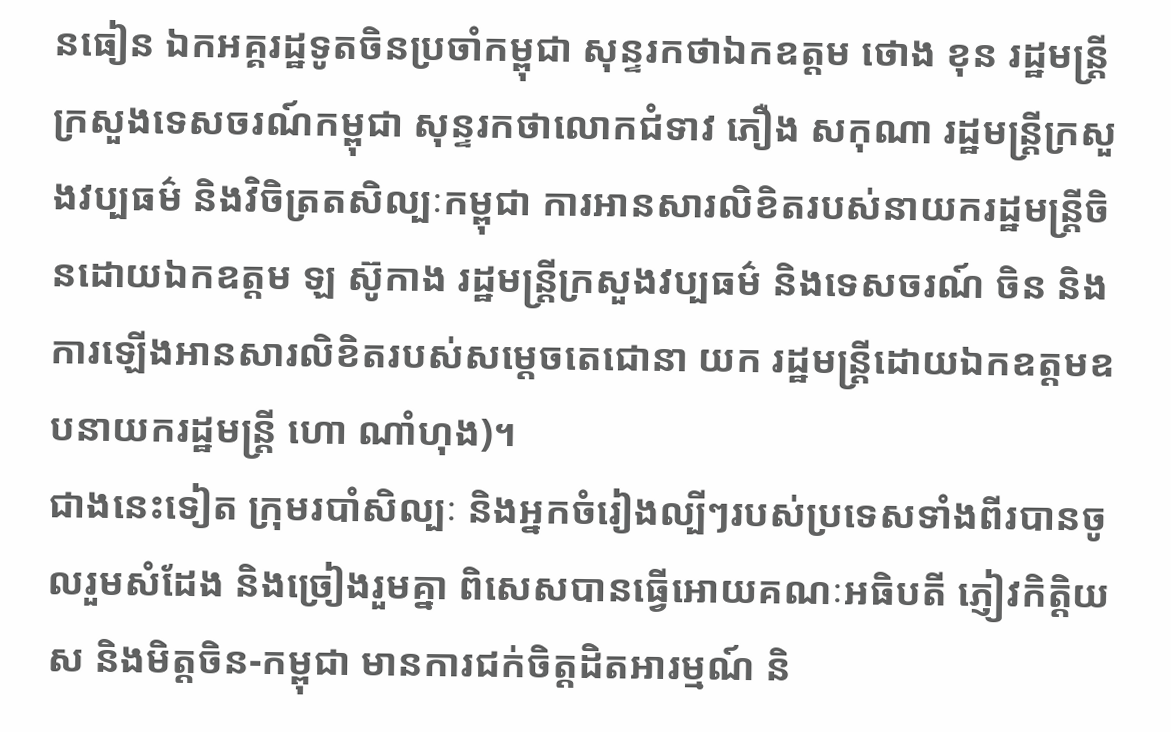នធៀន ឯកអគ្គរដ្ឋទូតចិនប្រចាំកម្ពុជា សុន្ទរកថាឯកឧត្តម ថោង ខុន រដ្ឋមន្ត្រីក្រសួងទេសចរណ៍កម្ពុជា សុន្ទរកថាលោកជំទាវ ភឿង សកុណា រដ្ឋមន្ត្រីក្រសួងវប្បធម៌ និងវិចិត្រតសិល្បៈកម្ពុជា ការអានសារលិខិតរបស់នាយករដ្ឋមន្ត្រីចិនដោយឯកឧត្តម ឡ ស៊ូកាង រដ្ឋមន្ត្រីក្រសួងវប្បធម៌ និងទេសចរណ៍ ចិន និងការឡើងអានសារលិខិតរបស់សម្តេចតេជោនា យក រដ្ឋមន្ត្រីដោយឯកឧត្តមឧបនាយករដ្ឋមន្ត្រី ហោ ណាំហុង)។
ជាងនេះទៀត ក្រុមរបាំសិល្បៈ និងអ្នកចំរៀងល្បីៗរបស់ប្រទេសទាំងពីរបានចូលរួមសំដែង និងច្រៀងរួមគ្នា ពិសេសបានធ្វើអោយគណៈអធិបតី ភ្ញៀវកិត្តិយស និងមិត្តចិន-កម្ពុជា មានការជក់ចិត្តដិតអារម្មណ៍ និ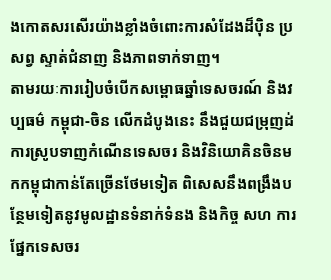ងកោតសរសើរយ៉ាងខ្លាំងចំពោះការសំដែងដ៏បុិន ប្រសព្វ ស្ទាត់ជំនាញ និងភាពទាក់ទាញ។
តាមរយៈការរៀបចំបើកសម្ពោធឆ្នាំទេសចរណ៍ និងវប្បធម៌ កម្ពុជា-ចិន លើកដំបូងនេះ នឹងជួយជម្រុញដ់ការស្រូបទាញកំណើនទេសចរ និងវិនិយោគិនចិនមកកម្ពុជាកាន់តែច្រើនថែមទៀត ពិសេសនឹងពង្រឹងបន្ថែមទៀតនូវមូលដ្ឋានទំនាក់ទំនង និងកិច្ច សហ ការផ្នែកទេសចរ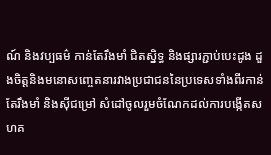ណ៍ និងវប្បធម៌ កាន់តែរឹងមាំ ជិតស្និទ្ធ និងផ្សារភ្ជាប់បេះដូង ដួងចិត្តនិងមនោសញ្ចេតនារវាងប្រជាជននៃប្រទេសទាំងពីរកាន់តែរឹងមាំ និងសុីជម្រៅ សំដៅចូលរួមចំណែកដល់ការបង្កើតសហគ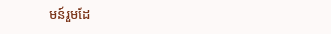មន៍រួមដែ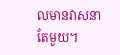លមានវាសនាតែមួយ។